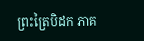ព្រះត្រៃបិដក ភាគ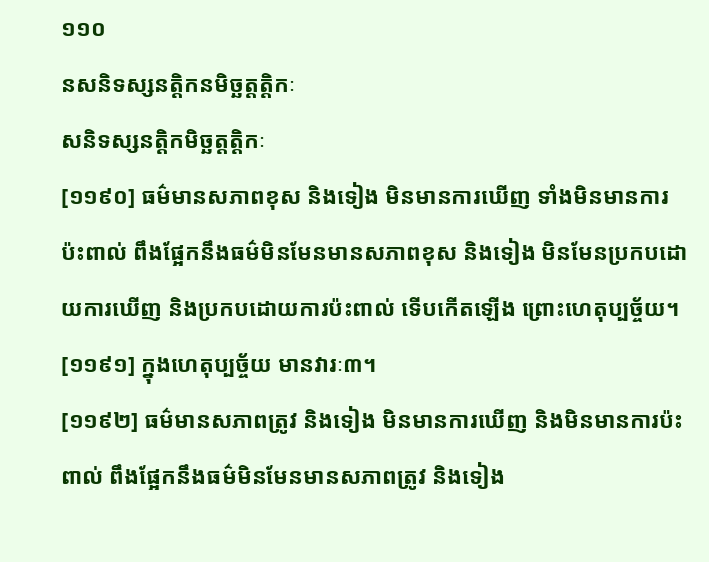១១០
នសនិទស្សនត្តិកនមិច្ឆត្តត្តិកៈ
សនិទស្សនត្តិកមិច្ឆត្តត្តិកៈ
[១១៩០] ធម៌មានសភាពខុស និងទៀង មិនមានការឃើញ ទាំងមិនមានការប៉ះពាល់ ពឹងផ្អែកនឹងធម៌មិនមែនមានសភាពខុស និងទៀង មិនមែនប្រកបដោយការឃើញ និងប្រកបដោយការប៉ះពាល់ ទើបកើតឡើង ព្រោះហេតុប្បច្ច័យ។
[១១៩១] ក្នុងហេតុប្បច្ច័យ មានវារៈ៣។
[១១៩២] ធម៌មានសភាពត្រូវ និងទៀង មិនមានការឃើញ និងមិនមានការប៉ះពាល់ ពឹងផ្អែកនឹងធម៌មិនមែនមានសភាពត្រូវ និងទៀង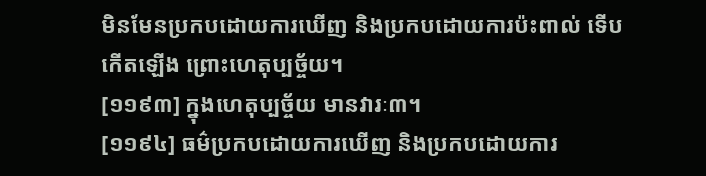មិនមែនប្រកបដោយការឃើញ និងប្រកបដោយការប៉ះពាល់ ទើបកើតឡើង ព្រោះហេតុប្បច្ច័យ។
[១១៩៣] ក្នុងហេតុប្បច្ច័យ មានវារៈ៣។
[១១៩៤] ធម៌ប្រកបដោយការឃើញ និងប្រកបដោយការ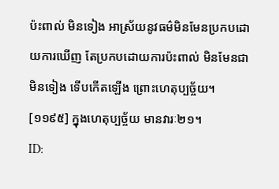ប៉ះពាល់ មិនទៀង អាស្រ័យនូវធម៌មិនមែនប្រកបដោយការឃើញ តែប្រកបដោយការប៉ះពាល់ មិនមែនជាមិនទៀង ទើបកើតឡើង ព្រោះហេតុប្បច្ច័យ។
[១១៩៥] ក្នុងហេតុប្បច្ច័យ មានវារៈ២១។
ID: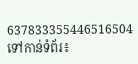637833355446516504
ទៅកាន់ទំព័រ៖